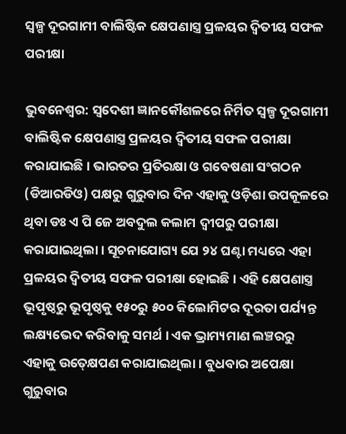ସ୍ୱଳ୍ପ ଦୂରଗାମୀ ବାଲିଷ୍ଟିକ କ୍ଷେପଣାସ୍ତ୍ର ପ୍ରଳୟର ଦ୍ୱିତୀୟ ସଫଳ ପରୀକ୍ଷା

ଭୁବନେଶ୍ୱର: ସ୍ୱଦେଶୀ ଜ୍ଞାନକୌଶଳରେ ନିର୍ମିତ ସ୍ୱଳ୍ପ ଦୂରଗାମୀ ବାଲିଷ୍ଟିକ କ୍ଷେପଣାସ୍ତ୍ର ପ୍ରଳୟର ଦ୍ୱିତୀୟ ସଫଳ ପରୀକ୍ଷା କରାଯାଇଛି । ଭାରତର ପ୍ରତିରକ୍ଷା ଓ ଗବେଷଣା ସଂଗଠନ (ଡିଆରଡିଓ) ପକ୍ଷରୁ ଗୁରୁବାର ଦିନ ଏହାକୁ ଓଡ଼ିଶା ଉପକୂଳରେ ଥିବା ଡଃ ଏ ପି ଜେ ଅବଦୁଲ କଲାମ ଦ୍ୱୀପରୁ ପରୀକ୍ଷା କରାଯାଇଥିଲା । ସୂଚନାଯୋଗ୍ୟ ଯେ ୨୪ ଘଣ୍ଟା ମଧ୍ୟରେ ଏହା ପ୍ରଳୟର ଦ୍ୱିତୀୟ ସଫଳ ପରୀକ୍ଷା ହୋଇଛି । ଏହି କ୍ଷେପଣାସ୍ତ୍ର ଭୂପୃଷ୍ଠରୁ ଭୂପୃଷ୍ଠକୁ ୧୫୦ରୁ ୫୦୦ କିଲୋମିଟର ଦୂରତା ପର୍ଯ୍ୟନ୍ତ ଲକ୍ଷ୍ୟଭେଦ କରିବାକୁ ସମର୍ଥ । ଏକ ଭ୍ରାମ୍ୟମାଣ ଲଞ୍ଚରରୁ ଏହାକୁ ଉତ୍‍କ୍ଷେପଣ କରାଯାଇଥିଲା । ବୁଧବାର ଅପେକ୍ଷା ଗୁରୁବାର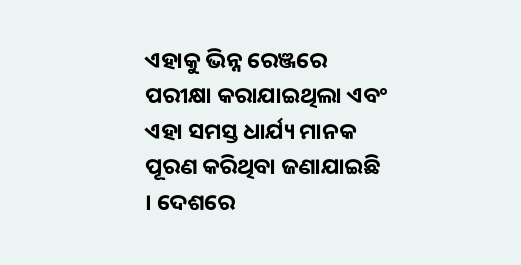ଏହାକୁ ଭିନ୍ନ ରେଞ୍ଜରେ ପରୀକ୍ଷା କରାଯାଇଥିଲା ଏବଂ ଏହା ସମସ୍ତ ଧାର୍ଯ୍ୟ ମାନକ ପୂରଣ କରିଥିବା ଜଣାଯାଇଛି । ଦେଶରେ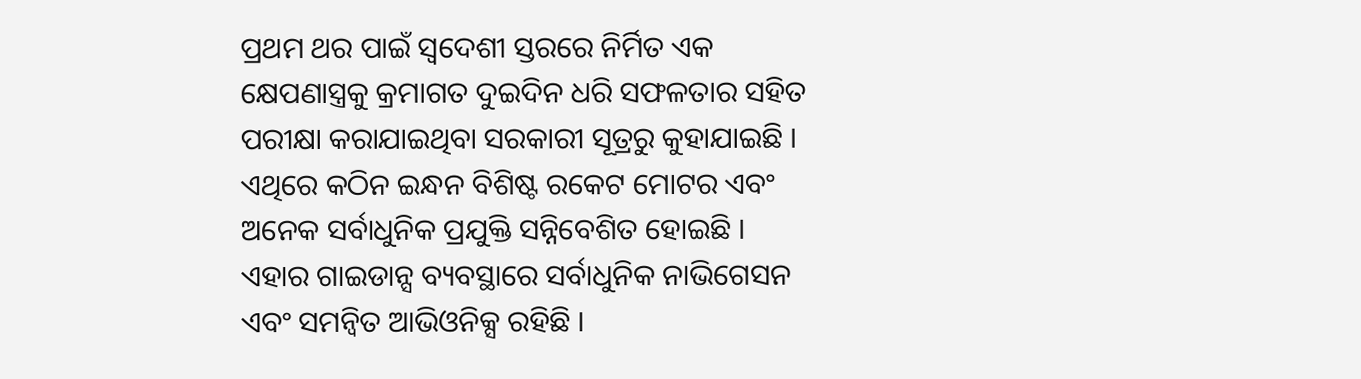ପ୍ରଥମ ଥର ପାଇଁ ସ୍ୱଦେଶୀ ସ୍ତରରେ ନିର୍ମିତ ଏକ କ୍ଷେପଣାସ୍ତ୍ରକୁ କ୍ରମାଗତ ଦୁଇଦିନ ଧରି ସଫଳତାର ସହିତ ପରୀକ୍ଷା କରାଯାଇଥିବା ସରକାରୀ ସୂତ୍ରରୁ କୁହାଯାଇଛି । ଏଥିରେ କଠିନ ଇନ୍ଧନ ବିଶିଷ୍ଟ ରକେଟ ମୋଟର ଏବଂ ଅନେକ ସର୍ବାଧୁନିକ ପ୍ରଯୁକ୍ତି ସନ୍ନିବେଶିତ ହୋଇଛି । ଏହାର ଗାଇଡାନ୍ସ ବ୍ୟବସ୍ଥାରେ ସର୍ବାଧୁନିକ ନାଭିଗେସନ ଏବଂ ସମନ୍ୱିତ ଆଭିଓନିକ୍ସ ରହିଛି ।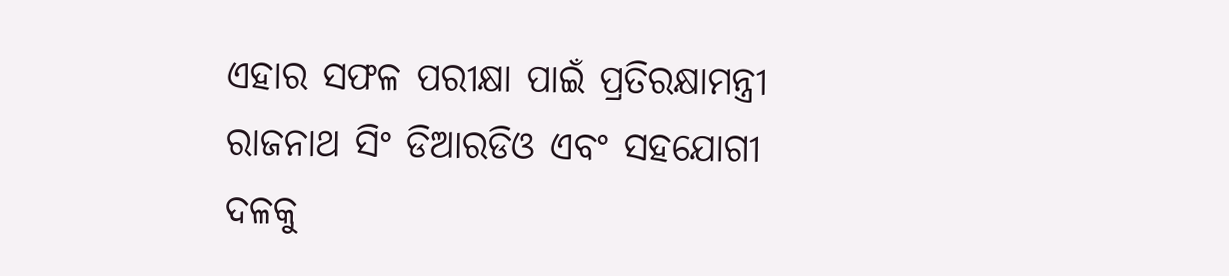ଏହାର ସଫଳ ପରୀକ୍ଷା ପାଇଁ ପ୍ରତିରକ୍ଷାମନ୍ତ୍ରୀ ରାଜନାଥ ସିଂ ଡିଆରଡିଓ ଏବଂ ସହଯୋଗୀ ଦଳକୁ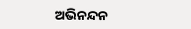ଅଭିନନ୍ଦନ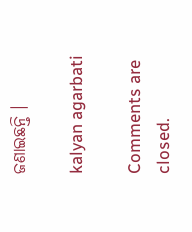ଜଣାଇଛନ୍ତି ।

kalyan agarbati

Comments are closed.